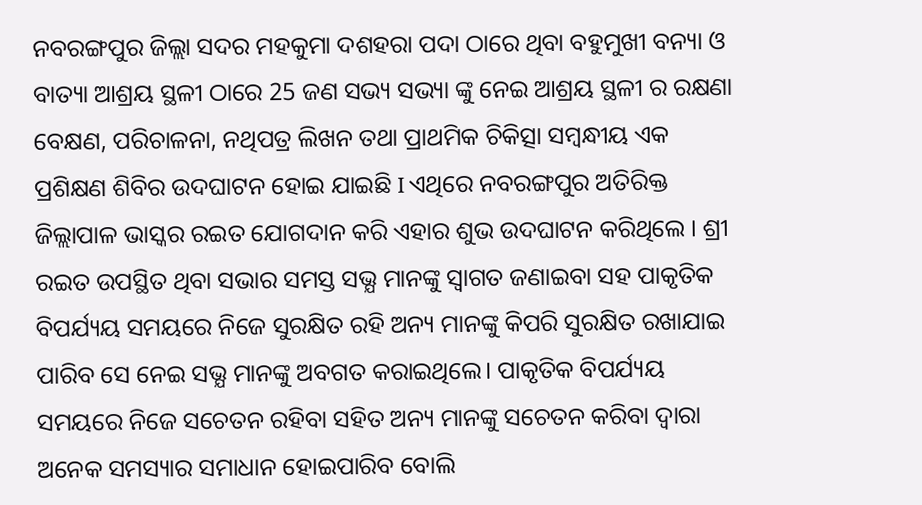ନବରଙ୍ଗପୁର ଜିଲ୍ଲା ସଦର ମହକୁମା ଦଶହରା ପଦା ଠାରେ ଥିବା ବହୁମୁଖୀ ବନ୍ୟା ଓ ବାତ୍ୟା ଆଶ୍ରୟ ସ୍ଥଳୀ ଠାରେ 25 ଜଣ ସଭ୍ୟ ସଭ୍ୟା ଙ୍କୁ ନେଇ ଆଶ୍ରୟ ସ୍ଥଳୀ ର ରକ୍ଷଣା ବେକ୍ଷଣ, ପରିଚାଳନା, ନଥିପତ୍ର ଲିଖନ ତଥା ପ୍ରାଥମିକ ଚିକିତ୍ସା ସମ୍ବନ୍ଧୀୟ ଏକ ପ୍ରଶିକ୍ଷଣ ଶିବିର ଉଦଘାଟନ ହୋଇ ଯାଇଛି I ଏଥିରେ ନବରଙ୍ଗପୁର ଅତିରିକ୍ତ ଜିଲ୍ଲାପାଳ ଭାସ୍କର ରଇତ ଯୋଗଦାନ କରି ଏହାର ଶୁଭ ଉଦଘାଟନ କରିଥିଲେ । ଶ୍ରୀ ରଇତ ଉପସ୍ଥିତ ଥିବା ସଭାର ସମସ୍ତ ସଭ୍ଯ ମାନଙ୍କୁ ସ୍ଵାଗତ ଜଣାଇବା ସହ ପାକୃତିକ ବିପର୍ଯ୍ୟୟ ସମୟରେ ନିଜେ ସୁରକ୍ଷିତ ରହି ଅନ୍ୟ ମାନଙ୍କୁ କିପରି ସୁରକ୍ଷିତ ରଖାଯାଇ ପାରିବ ସେ ନେଇ ସଭ୍ଯ ମାନଙ୍କୁ ଅବଗତ କରାଇଥିଲେ। ପାକୃତିକ ବିପର୍ଯ୍ୟୟ ସମୟରେ ନିଜେ ସଚେତନ ରହିବା ସହିତ ଅନ୍ୟ ମାନଙ୍କୁ ସଚେତନ କରିବା ଦ୍ୱାରା ଅନେକ ସମସ୍ୟାର ସମାଧାନ ହୋଇପାରିବ ବୋଲି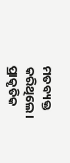ମତବ୍ୟକ୍ତ କରିଥିଲେ। ପ୍ରାକୃତିକ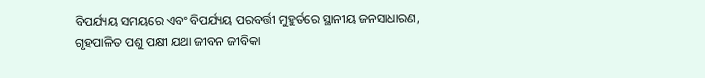ବିପର୍ଯ୍ୟୟ ସମୟରେ ଏବଂ ବିପର୍ଯ୍ୟୟ ପରବର୍ତ୍ତୀ ମୁହୁର୍ତରେ ସ୍ଥାନୀୟ ଜନସାଧାରଣ, ଗୃହପାଳିତ ପଶୁ ପକ୍ଷୀ ଯଥା ଜୀବନ ଜୀବିକା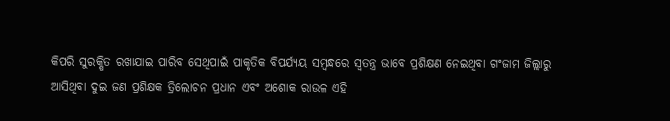କିପରି ସୁରକ୍ଷିତ ରଖାଯାଇ ପାରିବ ସେଥିପାଇଁ ପାକୃତିକ ବିପର୍ଯ୍ୟୟ ସମ୍ବନ୍ଧରେ ସ୍ଵତନ୍ତ୍ର ଭାବେ ପ୍ରଶିକ୍ଷଣ ନେଇଥିବା ଗଂଜାମ ଜିଲ୍ଲାରୁ ଆସିଥିବା ଦୁଇ ଜଣ ପ୍ରଶିକ୍ଷକ ତ୍ରିଲୋଚନ ପ୍ରଧାନ ଏବଂ ଅଶୋକ ରାଉଳ ଏହି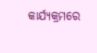କାର୍ଯ୍ୟକ୍ରମରେ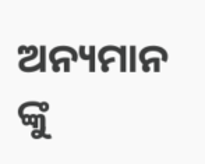ଅନ୍ୟମାନ ଙ୍କୁ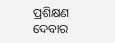ପ୍ରଶିକ୍ଷଣ ଦେବାର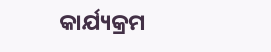କାର୍ଯ୍ୟକ୍ରମ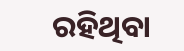ରହିଥିବା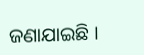ଜଣାଯାଇଛି ।